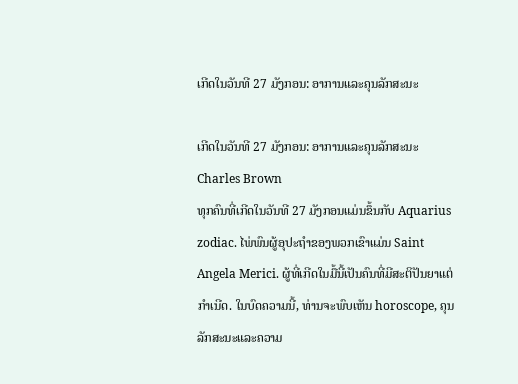ເກີດໃນວັນທີ 27 ມັງກອນ: ອາການແລະຄຸນລັກສະນະ

ເກີດໃນວັນທີ 27 ມັງກອນ: ອາການແລະຄຸນລັກສະນະ
Charles Brown
ທຸກຄົນທີ່ເກີດໃນວັນທີ 27 ມັງກອນແມ່ນຂຶ້ນກັບ Aquarius zodiac. ໄພ່ພົນຜູ້ອຸປະຖໍາຂອງພວກເຂົາແມ່ນ Saint Angela Merici. ຜູ້ທີ່ເກີດໃນມື້ນີ້ເປັນຄົນທີ່ມີສະຕິປັນຍາແຕ່ກໍາເນີດ. ໃນບົດຄວາມນີ້, ທ່ານຈະພົບເຫັນ horoscope, ຄຸນລັກສະນະແລະຄວາມ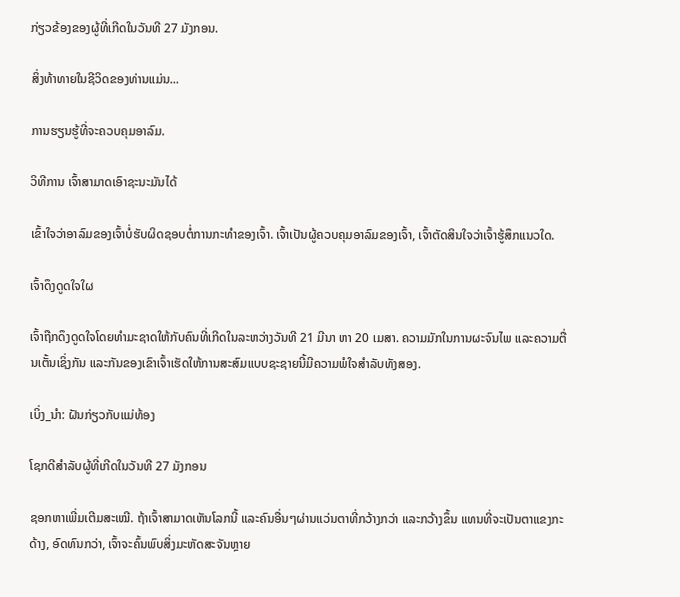ກ່ຽວຂ້ອງຂອງຜູ້ທີ່ເກີດໃນວັນທີ 27 ມັງກອນ.

ສິ່ງທ້າທາຍໃນຊີວິດຂອງທ່ານແມ່ນ...

ການຮຽນຮູ້ທີ່ຈະຄວບຄຸມອາລົມ.

ວິທີການ ເຈົ້າສາມາດເອົາຊະນະມັນໄດ້

ເຂົ້າໃຈວ່າອາລົມຂອງເຈົ້າບໍ່ຮັບຜິດຊອບຕໍ່ການກະທຳຂອງເຈົ້າ. ເຈົ້າເປັນຜູ້ຄວບຄຸມອາລົມຂອງເຈົ້າ, ເຈົ້າຕັດສິນໃຈວ່າເຈົ້າຮູ້ສຶກແນວໃດ.

ເຈົ້າດຶງດູດໃຈໃຜ

ເຈົ້າຖືກດຶງດູດໃຈໂດຍທຳມະຊາດໃຫ້ກັບຄົນທີ່ເກີດໃນລະຫວ່າງວັນທີ 21 ມີນາ ຫາ 20 ເມສາ. ຄວາມມັກໃນການຜະຈົນໄພ ແລະຄວາມຕື່ນເຕັ້ນເຊິ່ງກັນ ແລະກັນຂອງເຂົາເຈົ້າເຮັດໃຫ້ການສະສົມແບບຊະຊາຍນີ້ມີຄວາມພໍໃຈສຳລັບທັງສອງ.

ເບິ່ງ_ນຳ: ຝັນກ່ຽວກັບແມ່ທ້ອງ

ໂຊກດີສຳລັບຜູ້ທີ່ເກີດໃນວັນທີ 27 ມັງກອນ

ຊອກຫາເພີ່ມເຕີມສະເໝີ. ຖ້າເຈົ້າສາມາດເຫັນໂລກນີ້ ແລະຄົນອື່ນໆຜ່ານແວ່ນຕາທີ່ກວ້າງກວ່າ ແລະກວ້າງຂຶ້ນ ແທນທີ່ຈະເປັນຕາແຂງກະດ້າງ, ອົດທົນກວ່າ, ເຈົ້າຈະຄົ້ນພົບສິ່ງມະຫັດສະຈັນຫຼາຍ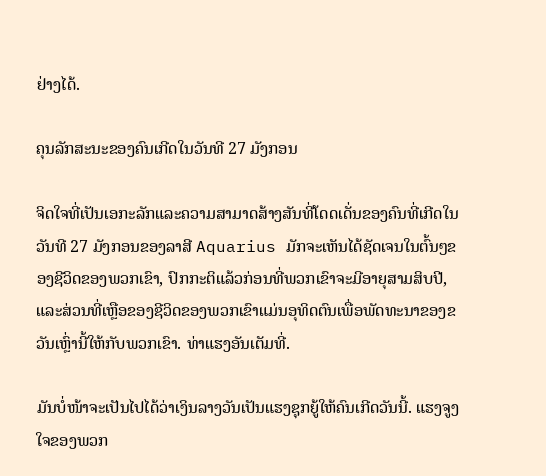ຢ່າງໄດ້.

ຄຸນລັກສະນະຂອງຄົນເກີດໃນວັນທີ 27 ມັງກອນ

ຈິດໃຈທີ່ເປັນເອກະລັກແລະຄວາມສາມາດສ້າງສັນທີ່ໂດດເດັ່ນຂອງຄົນທີ່ເກີດໃນວັນທີ 27 ມັງກອນຂອງລາສີ Aquarius ມັກຈະເຫັນໄດ້ຊັດເຈນໃນຕົ້ນໆຂອງຊີວິດຂອງພວກເຂົາ, ປົກກະຕິແລ້ວກ່ອນທີ່ພວກເຂົາຈະມີອາຍຸສາມສິບປີ, ແລະສ່ວນທີ່ເຫຼືອຂອງຊີວິດຂອງພວກເຂົາແມ່ນອຸທິດຕົນເພື່ອພັດທະນາຂອງຂວັນເຫຼົ່ານີ້ໃຫ້ກັບພວກເຂົາ. ທ່າແຮງອັນເຕັມທີ່.

ມັນບໍ່ໜ້າຈະເປັນໄປໄດ້ວ່າເງິນລາງວັນເປັນແຮງຊຸກຍູ້ໃຫ້ຄົນເກີດວັນນີ້. ແຮງຈູງໃຈຂອງພວກ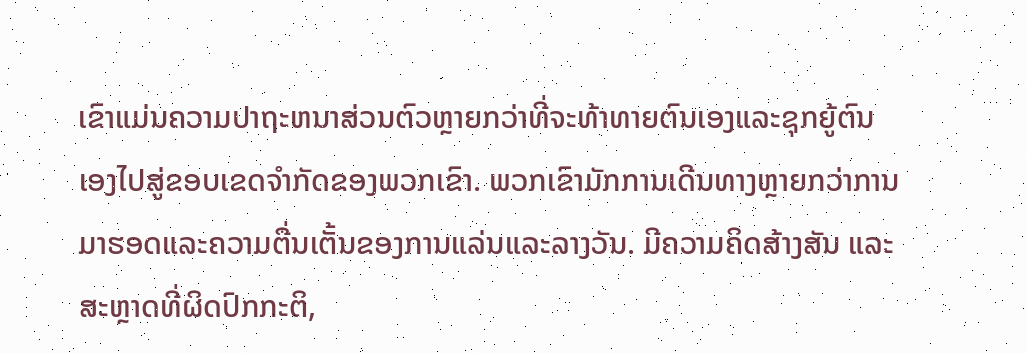ເຂົາແມ່ນຄວາມປາຖະຫນາສ່ວນຕົວຫຼາຍກວ່າທີ່ຈະທ້າທາຍຕົນເອງແລະຊຸກຍູ້ຕົນເອງໄປສູ່ຂອບເຂດຈໍາກັດຂອງພວກເຂົາ. ພວກເຂົາມັກການເດີນທາງຫຼາຍກວ່າການມາຮອດແລະຄວາມຕື່ນເຕັ້ນຂອງການແລ່ນແລະລາງວັນ. ມີຄວາມຄິດສ້າງສັນ ແລະສະຫຼາດທີ່ຜິດປົກກະຕິ,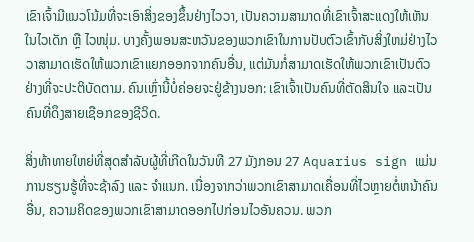ເຂົາເຈົ້າມີແນວໂນ້ມທີ່ຈະເອົາສິ່ງຂອງຂຶ້ນຢ່າງໄວວາ, ເປັນຄວາມສາມາດທີ່ເຂົາເຈົ້າສະແດງໃຫ້ເຫັນໃນໄວເດັກ ຫຼື ໄວໜຸ່ມ. ບາງຄັ້ງພອນສະຫວັນຂອງພວກເຂົາໃນການປັບຕົວເຂົ້າກັບສິ່ງໃຫມ່ຢ່າງໄວວາສາມາດເຮັດໃຫ້ພວກເຂົາແຍກອອກຈາກຄົນອື່ນ, ແຕ່ມັນກໍ່ສາມາດເຮັດໃຫ້ພວກເຂົາເປັນຕົວຢ່າງທີ່ຈະປະຕິບັດຕາມ. ຄົນເຫຼົ່ານີ້ບໍ່ຄ່ອຍຈະຢູ່ຂ້າງນອກ: ເຂົາເຈົ້າເປັນຄົນທີ່ຕັດສິນໃຈ ແລະເປັນຄົນທີ່ດຶງສາຍເຊືອກຂອງຊີວິດ.

ສິ່ງທ້າທາຍໃຫຍ່ທີ່ສຸດສໍາລັບຜູ້ທີ່ເກີດໃນວັນທີ 27 ມັງກອນ 27 Aquarius sign ແມ່ນການຮຽນຮູ້ທີ່ຈະຊ້າລົງ ແລະ ຈໍາແນກ. ເນື່ອງຈາກວ່າພວກເຂົາສາມາດເຄື່ອນທີ່ໄວຫຼາຍຕໍ່ຫນ້າຄົນອື່ນ, ຄວາມຄິດຂອງພວກເຂົາສາມາດອອກໄປກ່ອນໄວອັນຄວນ. ພວກ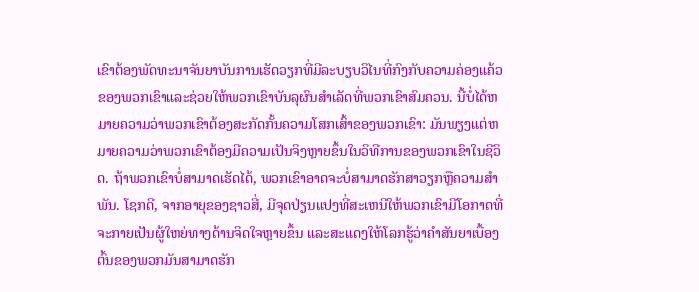ເຂົາຕ້ອງພັດທະນາຈັນຍາບັນການເຮັດວຽກທີ່ມີລະບຽບວິໄນທີ່ກົງກັບຄວາມຄ່ອງແຄ້ວຂອງພວກເຂົາແລະຊ່ວຍໃຫ້ພວກເຂົາບັນລຸຜົນສໍາເລັດທີ່ພວກເຂົາສົມຄວນ. ນີ້ບໍ່ໄດ້ຫມາຍຄວາມວ່າພວກເຂົາຕ້ອງສະກັດກັ້ນຄວາມໂສກເສົ້າຂອງພວກເຂົາ: ມັນພຽງແຕ່ຫມາຍຄວາມວ່າພວກເຂົາຕ້ອງມີຄວາມເປັນຈິງຫຼາຍຂຶ້ນໃນວິທີການຂອງພວກເຂົາໃນຊີວິດ. ຖ້າພວກເຂົາບໍ່ສາມາດເຮັດໄດ້, ພວກເຂົາອາດຈະບໍ່ສາມາດຮັກສາວຽກຫຼືຄວາມສໍາພັນ. ໂຊກດີ, ຈາກອາຍຸຂອງຊາວສີ່, ມີຈຸດປ່ຽນແປງທີ່ສະເຫນີໃຫ້ພວກເຂົາມີໂອກາດທີ່ຈະກາຍເປັນຜູ້ໃຫຍ່ທາງດ້ານຈິດໃຈຫຼາຍຂຶ້ນ ແລະສະແດງໃຫ້ໂລກຮູ້ວ່າຄຳສັນຍາເບື້ອງຕົ້ນຂອງພວກມັນສາມາດຮັກ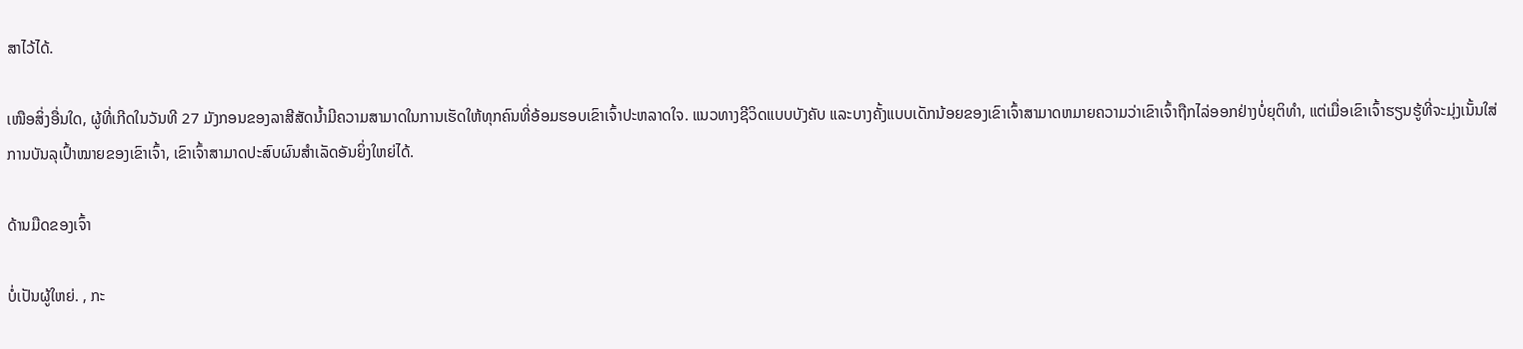ສາໄວ້ໄດ້.

ເໜືອສິ່ງອື່ນໃດ, ຜູ້ທີ່ເກີດໃນວັນທີ 27 ມັງກອນຂອງລາສີສັດນ້ຳມີຄວາມສາມາດໃນການເຮັດໃຫ້ທຸກຄົນທີ່ອ້ອມຮອບເຂົາເຈົ້າປະຫລາດໃຈ. ແນວທາງຊີວິດແບບບັງຄັບ ແລະບາງຄັ້ງແບບເດັກນ້ອຍຂອງເຂົາເຈົ້າສາມາດຫມາຍຄວາມວ່າເຂົາເຈົ້າຖືກໄລ່ອອກຢ່າງບໍ່ຍຸຕິທໍາ, ແຕ່ເມື່ອເຂົາເຈົ້າຮຽນຮູ້ທີ່ຈະມຸ່ງເນັ້ນໃສ່ການບັນລຸເປົ້າໝາຍຂອງເຂົາເຈົ້າ, ເຂົາເຈົ້າສາມາດປະສົບຜົນສໍາເລັດອັນຍິ່ງໃຫຍ່ໄດ້.

ດ້ານມືດຂອງເຈົ້າ

ບໍ່ເປັນຜູ້ໃຫຍ່. , ກະ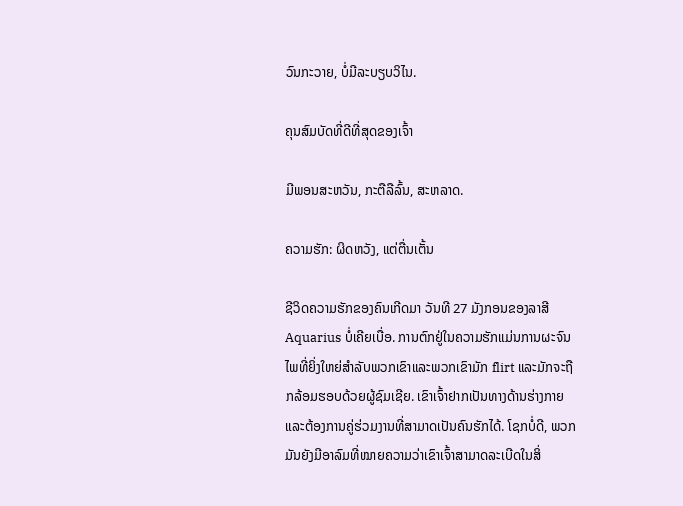ວົນກະວາຍ, ບໍ່ມີລະບຽບວິໄນ.

ຄຸນສົມບັດທີ່ດີທີ່ສຸດຂອງເຈົ້າ

ມີພອນສະຫວັນ, ກະຕືລືລົ້ນ, ສະຫລາດ.

ຄວາມຮັກ: ຜິດຫວັງ, ແຕ່ຕື່ນເຕັ້ນ

ຊີວິດຄວາມຮັກຂອງຄົນເກີດມາ ວັນທີ 27 ມັງກອນຂອງລາສີ Aquarius ບໍ່ເຄີຍເບື່ອ. ການຕົກຢູ່ໃນຄວາມຮັກແມ່ນການຜະຈົນໄພທີ່ຍິ່ງໃຫຍ່ສໍາລັບພວກເຂົາແລະພວກເຂົາມັກ flirt ແລະມັກຈະຖືກລ້ອມຮອບດ້ວຍຜູ້ຊົມເຊີຍ. ເຂົາເຈົ້າຢາກເປັນທາງດ້ານຮ່າງກາຍ ແລະຕ້ອງການຄູ່ຮ່ວມງານທີ່ສາມາດເປັນຄົນຮັກໄດ້. ໂຊກບໍ່ດີ, ພວກມັນຍັງມີອາລົມທີ່ໝາຍຄວາມວ່າເຂົາເຈົ້າສາມາດລະເບີດໃນສິ່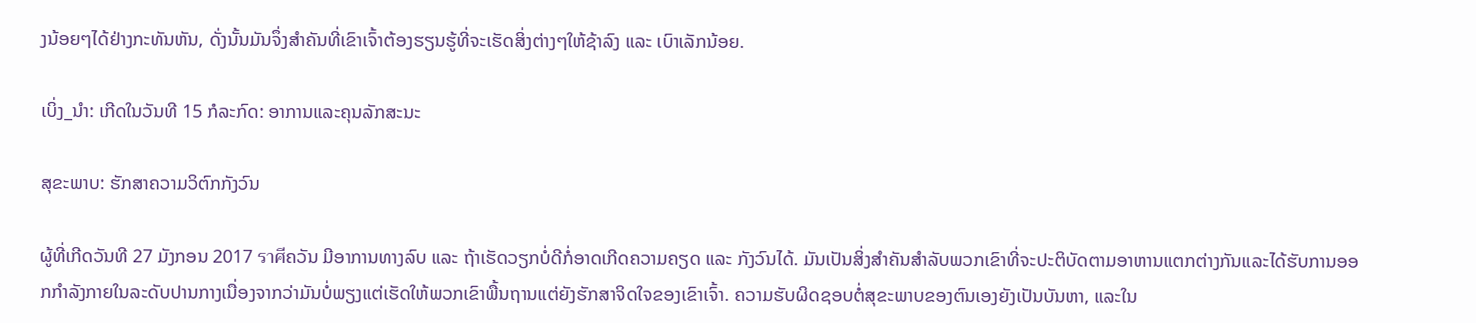ງນ້ອຍໆໄດ້ຢ່າງກະທັນຫັນ, ດັ່ງນັ້ນມັນຈຶ່ງສຳຄັນທີ່ເຂົາເຈົ້າຕ້ອງຮຽນຮູ້ທີ່ຈະເຮັດສິ່ງຕ່າງໆໃຫ້ຊ້າລົງ ແລະ ເບົາເລັກນ້ອຍ.

ເບິ່ງ_ນຳ: ເກີດໃນວັນທີ 15 ກໍລະກົດ: ອາການແລະຄຸນລັກສະນະ

ສຸຂະພາບ: ຮັກສາຄວາມວິຕົກກັງວົນ

ຜູ້ທີ່ເກີດວັນທີ 27 ມັງກອນ 2017 ราศีຄວັນ ມີອາການທາງລົບ ແລະ ຖ້າເຮັດວຽກບໍ່ດີກໍ່ອາດເກີດຄວາມຄຽດ ແລະ ກັງວົນໄດ້. ມັນເປັນສິ່ງສໍາຄັນສໍາລັບພວກເຂົາທີ່ຈະປະຕິບັດຕາມອາຫານແຕກຕ່າງກັນແລະໄດ້ຮັບການອອກກໍາລັງກາຍໃນລະດັບປານກາງເນື່ອງຈາກວ່າມັນບໍ່ພຽງແຕ່ເຮັດໃຫ້ພວກເຂົາພື້ນຖານແຕ່ຍັງຮັກສາຈິດໃຈຂອງເຂົາເຈົ້າ. ຄວາມຮັບຜິດຊອບຕໍ່ສຸຂະພາບຂອງຕົນເອງຍັງເປັນບັນຫາ, ແລະໃນ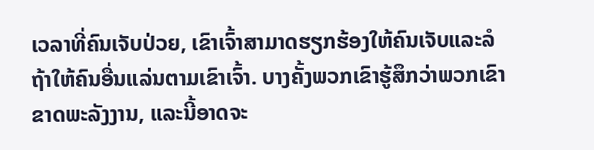ເວລາທີ່ຄົນເຈັບປ່ວຍ, ເຂົາເຈົ້າສາມາດຮຽກຮ້ອງໃຫ້ຄົນເຈັບແລະລໍຖ້າໃຫ້ຄົນອື່ນແລ່ນຕາມເຂົາເຈົ້າ. ບາງຄັ້ງພວກເຂົາຮູ້ສຶກວ່າພວກເຂົາຂາດພະລັງງານ, ແລະນີ້ອາດຈະ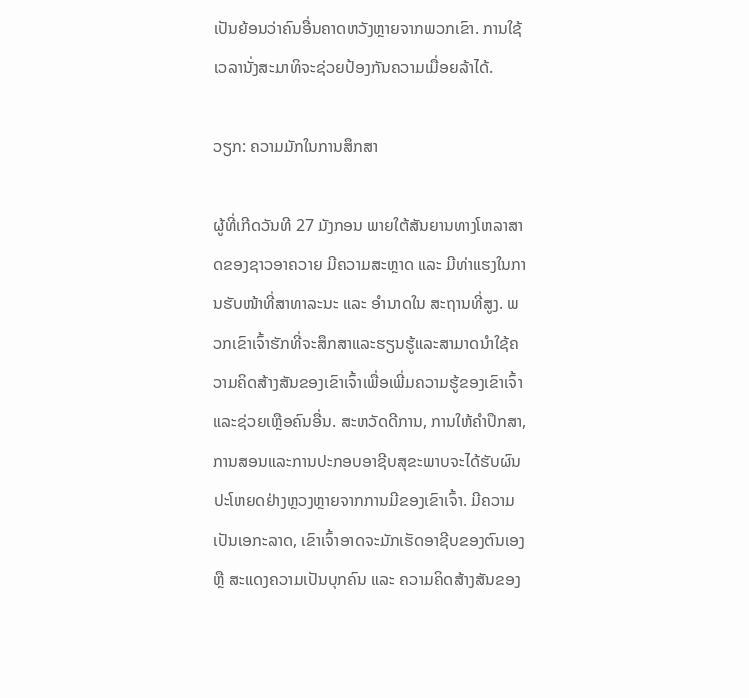ເປັນຍ້ອນວ່າຄົນອື່ນຄາດຫວັງຫຼາຍຈາກພວກເຂົາ. ການໃຊ້ເວລານັ່ງສະມາທິຈະຊ່ວຍປ້ອງກັນຄວາມເມື່ອຍລ້າໄດ້.

ວຽກ: ຄວາມມັກໃນການສຶກສາ

ຜູ້ທີ່ເກີດວັນທີ 27 ມັງກອນ ພາຍໃຕ້ສັນຍານທາງໂຫລາສາດຂອງຊາວອາຄວາຍ ມີຄວາມສະຫຼາດ ແລະ ມີທ່າແຮງໃນການຮັບໜ້າທີ່ສາທາລະນະ ແລະ ອຳນາດໃນ ສະຖານທີ່ສູງ. ພວກເຂົາເຈົ້າຮັກທີ່ຈະສຶກສາແລະຮຽນຮູ້ແລະສາມາດນໍາໃຊ້ຄວາມຄິດສ້າງສັນຂອງເຂົາເຈົ້າເພື່ອເພີ່ມຄວາມຮູ້ຂອງເຂົາເຈົ້າແລະຊ່ວຍເຫຼືອຄົນອື່ນ. ສະຫວັດດີການ, ການໃຫ້ຄໍາປຶກສາ, ການສອນແລະການປະກອບອາຊີບສຸຂະພາບຈະໄດ້ຮັບຜົນປະໂຫຍດຢ່າງຫຼວງຫຼາຍຈາກການມີຂອງເຂົາເຈົ້າ. ມີຄວາມເປັນເອກະລາດ, ເຂົາເຈົ້າອາດຈະມັກເຮັດອາຊີບຂອງຕົນເອງ ຫຼື ສະແດງຄວາມເປັນບຸກຄົນ ແລະ ຄວາມຄິດສ້າງສັນຂອງ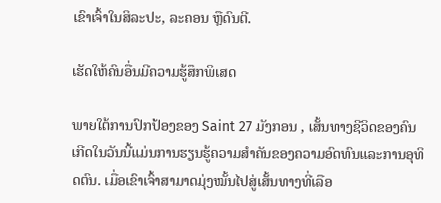ເຂົາເຈົ້າໃນສິລະປະ, ລະຄອນ ຫຼືດົນຕີ.

ເຮັດໃຫ້ຄົນອື່ນມີຄວາມຮູ້ສຶກພິເສດ

ພາຍໃຕ້ການປົກປ້ອງຂອງ Saint 27 ມັງກອນ , ເສັ້ນທາງຊີວິດຂອງຄົນເກີດໃນວັນນີ້ແມ່ນການຮຽນຮູ້ຄວາມສໍາຄັນຂອງຄວາມອົດທົນແລະການອຸທິດຕົນ. ເມື່ອເຂົາເຈົ້າສາມາດມຸ່ງໝັ້ນໄປສູ່ເສັ້ນທາງທີ່ເລືອ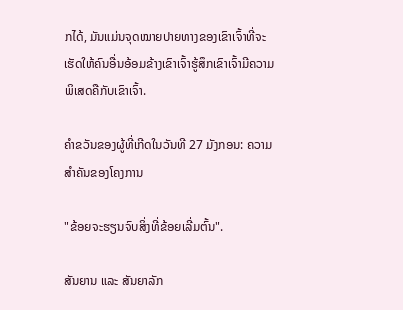ກໄດ້, ມັນແມ່ນຈຸດໝາຍປາຍທາງຂອງເຂົາເຈົ້າທີ່ຈະເຮັດໃຫ້ຄົນອື່ນອ້ອມຂ້າງເຂົາເຈົ້າຮູ້ສຶກເຂົາເຈົ້າມີຄວາມພິເສດຄືກັບເຂົາເຈົ້າ.

ຄຳຂວັນຂອງຜູ້ທີ່ເກີດໃນວັນທີ 27 ມັງກອນ: ຄວາມສຳຄັນຂອງໂຄງການ

"ຂ້ອຍຈະຮຽນຈົບສິ່ງທີ່ຂ້ອຍເລີ່ມຕົ້ນ".

ສັນຍານ ແລະ ສັນຍາລັກ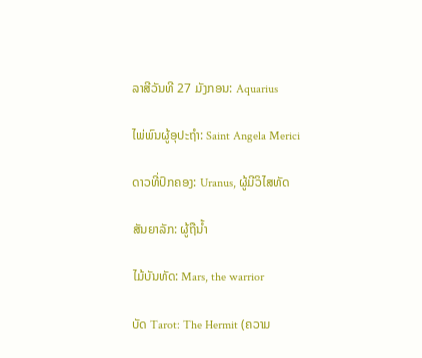ລາສີວັນທີ 27 ມັງກອນ: Aquarius

ໄພ່ພົນຜູ້ອຸປະຖໍາ: Saint Angela Merici

ດາວທີ່ປົກຄອງ: Uranus, ຜູ້ມີວິໄສທັດ

ສັນຍາລັກ: ຜູ້ຖືນໍ້າ

ໄມ້ບັນທັດ: Mars, the warrior

ບັດ Tarot: The Hermit (ຄວາມ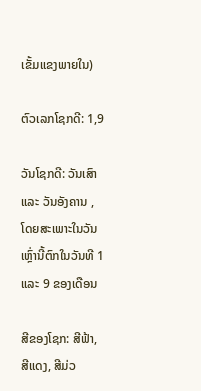ເຂັ້ມແຂງພາຍໃນ)

ຕົວເລກໂຊກດີ: 1,9

ວັນໂຊກດີ: ວັນເສົາ ແລະ ວັນອັງຄານ , ໂດຍສະເພາະໃນວັນເຫຼົ່ານີ້ຕົກໃນວັນທີ 1 ແລະ 9 ຂອງເດືອນ

ສີຂອງໂຊກ: ສີຟ້າ, ສີແດງ, ສີມ່ວ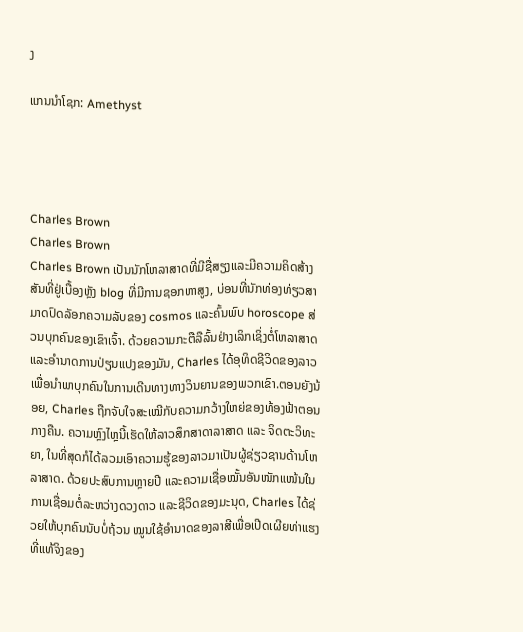ງ

ແກນນໍາໂຊກ: Amethyst




Charles Brown
Charles Brown
Charles Brown ເປັນນັກໂຫລາສາດທີ່ມີຊື່ສຽງແລະມີຄວາມຄິດສ້າງສັນທີ່ຢູ່ເບື້ອງຫຼັງ blog ທີ່ມີການຊອກຫາສູງ, ບ່ອນທີ່ນັກທ່ອງທ່ຽວສາມາດປົດລັອກຄວາມລັບຂອງ cosmos ແລະຄົ້ນພົບ horoscope ສ່ວນບຸກຄົນຂອງເຂົາເຈົ້າ. ດ້ວຍຄວາມກະຕືລືລົ້ນຢ່າງເລິກເຊິ່ງຕໍ່ໂຫລາສາດແລະອໍານາດການປ່ຽນແປງຂອງມັນ, Charles ໄດ້ອຸທິດຊີວິດຂອງລາວເພື່ອນໍາພາບຸກຄົນໃນການເດີນທາງທາງວິນຍານຂອງພວກເຂົາ.ຕອນຍັງນ້ອຍ, Charles ຖືກຈັບໃຈສະເໝີກັບຄວາມກວ້າງໃຫຍ່ຂອງທ້ອງຟ້າຕອນກາງຄືນ. ຄວາມຫຼົງໄຫຼນີ້ເຮັດໃຫ້ລາວສຶກສາດາລາສາດ ແລະ ຈິດຕະວິທະຍາ, ໃນທີ່ສຸດກໍໄດ້ລວມເອົາຄວາມຮູ້ຂອງລາວມາເປັນຜູ້ຊ່ຽວຊານດ້ານໂຫລາສາດ. ດ້ວຍປະສົບການຫຼາຍປີ ແລະຄວາມເຊື່ອໝັ້ນອັນໜັກແໜ້ນໃນການເຊື່ອມຕໍ່ລະຫວ່າງດວງດາວ ແລະຊີວິດຂອງມະນຸດ, Charles ໄດ້ຊ່ວຍໃຫ້ບຸກຄົນນັບບໍ່ຖ້ວນ ໝູນໃຊ້ອຳນາດຂອງລາສີເພື່ອເປີດເຜີຍທ່າແຮງທີ່ແທ້ຈິງຂອງ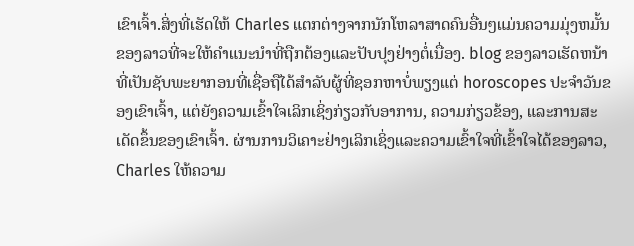ເຂົາເຈົ້າ.ສິ່ງທີ່ເຮັດໃຫ້ Charles ແຕກຕ່າງຈາກນັກໂຫລາສາດຄົນອື່ນໆແມ່ນຄວາມມຸ່ງຫມັ້ນຂອງລາວທີ່ຈະໃຫ້ຄໍາແນະນໍາທີ່ຖືກຕ້ອງແລະປັບປຸງຢ່າງຕໍ່ເນື່ອງ. blog ຂອງລາວເຮັດຫນ້າທີ່ເປັນຊັບພະຍາກອນທີ່ເຊື່ອຖືໄດ້ສໍາລັບຜູ້ທີ່ຊອກຫາບໍ່ພຽງແຕ່ horoscopes ປະຈໍາວັນຂອງເຂົາເຈົ້າ, ແຕ່ຍັງຄວາມເຂົ້າໃຈເລິກເຊິ່ງກ່ຽວກັບອາການ, ຄວາມກ່ຽວຂ້ອງ, ແລະການສະເດັດຂຶ້ນຂອງເຂົາເຈົ້າ. ຜ່ານການວິເຄາະຢ່າງເລິກເຊິ່ງແລະຄວາມເຂົ້າໃຈທີ່ເຂົ້າໃຈໄດ້ຂອງລາວ, Charles ໃຫ້ຄວາມ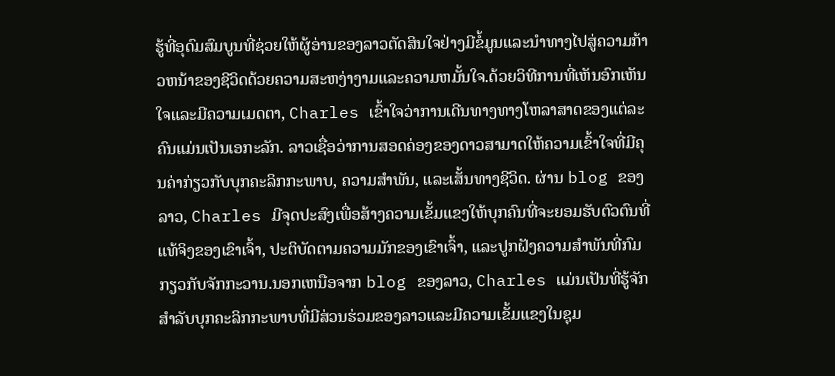ຮູ້ທີ່ອຸດົມສົມບູນທີ່ຊ່ວຍໃຫ້ຜູ້ອ່ານຂອງລາວຕັດສິນໃຈຢ່າງມີຂໍ້ມູນແລະນໍາທາງໄປສູ່ຄວາມກ້າວຫນ້າຂອງຊີວິດດ້ວຍຄວາມສະຫງ່າງາມແລະຄວາມຫມັ້ນໃຈ.ດ້ວຍວິທີການທີ່ເຫັນອົກເຫັນໃຈແລະມີຄວາມເມດຕາ, Charles ເຂົ້າໃຈວ່າການເດີນທາງທາງໂຫລາສາດຂອງແຕ່ລະຄົນແມ່ນເປັນເອກະລັກ. ລາວເຊື່ອວ່າການສອດຄ່ອງຂອງດາວສາມາດໃຫ້ຄວາມເຂົ້າໃຈທີ່ມີຄຸນຄ່າກ່ຽວກັບບຸກຄະລິກກະພາບ, ຄວາມສໍາພັນ, ແລະເສັ້ນທາງຊີວິດ. ຜ່ານ blog ຂອງລາວ, Charles ມີຈຸດປະສົງເພື່ອສ້າງຄວາມເຂັ້ມແຂງໃຫ້ບຸກຄົນທີ່ຈະຍອມຮັບຕົວຕົນທີ່ແທ້ຈິງຂອງເຂົາເຈົ້າ, ປະຕິບັດຕາມຄວາມມັກຂອງເຂົາເຈົ້າ, ແລະປູກຝັງຄວາມສໍາພັນທີ່ກົມກຽວກັບຈັກກະວານ.ນອກເຫນືອຈາກ blog ຂອງລາວ, Charles ແມ່ນເປັນທີ່ຮູ້ຈັກສໍາລັບບຸກຄະລິກກະພາບທີ່ມີສ່ວນຮ່ວມຂອງລາວແລະມີຄວາມເຂັ້ມແຂງໃນຊຸມ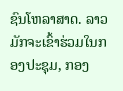ຊົນໂຫລາສາດ. ລາວມັກຈະເຂົ້າຮ່ວມໃນກອງປະຊຸມ, ກອງ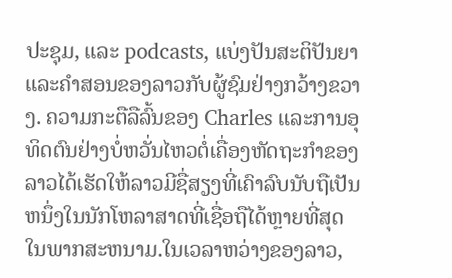ປະຊຸມ, ແລະ podcasts, ແບ່ງປັນສະຕິປັນຍາແລະຄໍາສອນຂອງລາວກັບຜູ້ຊົມຢ່າງກວ້າງຂວາງ. ຄວາມກະຕືລືລົ້ນຂອງ Charles ແລະການອຸທິດຕົນຢ່າງບໍ່ຫວັ່ນໄຫວຕໍ່ເຄື່ອງຫັດຖະກໍາຂອງລາວໄດ້ເຮັດໃຫ້ລາວມີຊື່ສຽງທີ່ເຄົາລົບນັບຖືເປັນຫນຶ່ງໃນນັກໂຫລາສາດທີ່ເຊື່ອຖືໄດ້ຫຼາຍທີ່ສຸດໃນພາກສະຫນາມ.ໃນເວລາຫວ່າງຂອງລາວ,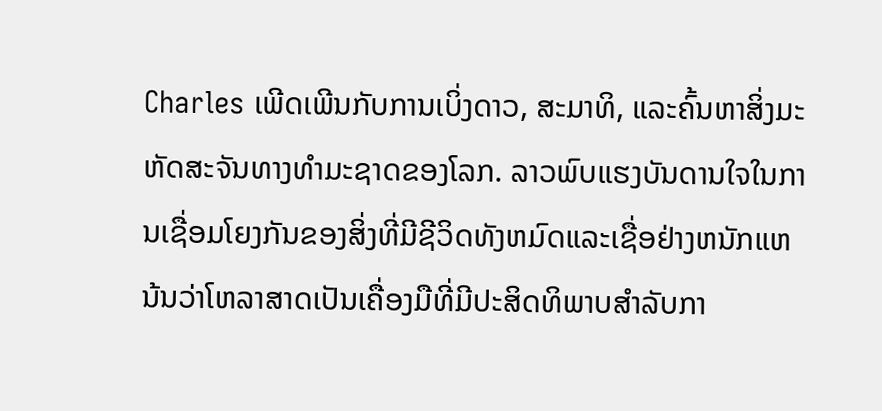Charles ເພີດເພີນກັບການເບິ່ງດາວ, ສະມາທິ, ແລະຄົ້ນຫາສິ່ງມະຫັດສະຈັນທາງທໍາມະຊາດຂອງໂລກ. ລາວພົບແຮງບັນດານໃຈໃນການເຊື່ອມໂຍງກັນຂອງສິ່ງທີ່ມີຊີວິດທັງຫມົດແລະເຊື່ອຢ່າງຫນັກແຫນ້ນວ່າໂຫລາສາດເປັນເຄື່ອງມືທີ່ມີປະສິດທິພາບສໍາລັບກາ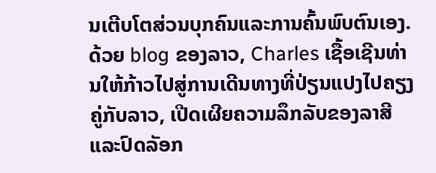ນເຕີບໂຕສ່ວນບຸກຄົນແລະການຄົ້ນພົບຕົນເອງ. ດ້ວຍ blog ຂອງລາວ, Charles ເຊື້ອເຊີນທ່ານໃຫ້ກ້າວໄປສູ່ການເດີນທາງທີ່ປ່ຽນແປງໄປຄຽງຄູ່ກັບລາວ, ເປີດເຜີຍຄວາມລຶກລັບຂອງລາສີແລະປົດລັອກ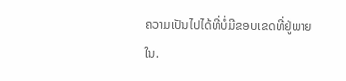ຄວາມເປັນໄປໄດ້ທີ່ບໍ່ມີຂອບເຂດທີ່ຢູ່ພາຍໃນ.